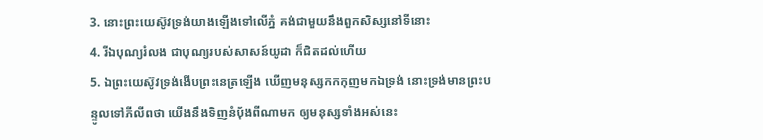3. នោះព្រះយេស៊ូវទ្រង់យាងឡើងទៅលើភ្នំ គង់ជាមួយនឹងពួកសិស្សនៅទីនោះ
4. រីឯបុណ្យរំលង ជាបុណ្យរបស់សាសន៍យូដា ក៏ជិតដល់ហើយ
5. ឯព្រះយេស៊ូវទ្រង់ងើបព្រះនេត្រឡើង ឃើញមនុស្សកកកុញមកឯទ្រង់ នោះទ្រង់មានព្រះបន្ទូលទៅភីលីពថា យើងនឹងទិញនំបុ័ងពីណាមក ឲ្យមនុស្សទាំងអស់នេះ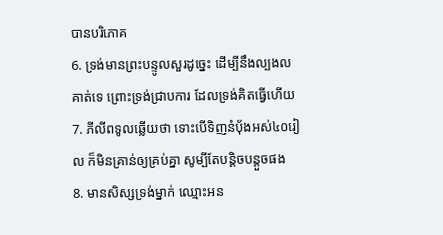បានបរិភោគ
6. ទ្រង់មានព្រះបន្ទូលសួរដូច្នេះ ដើម្បីនឹងល្បងលគាត់ទេ ព្រោះទ្រង់ជ្រាបការ ដែលទ្រង់គិតធ្វើហើយ
7. ភីលីពទូលឆ្លើយថា ទោះបើទិញនំបុ័ងអស់៤០រៀល ក៏មិនគ្រាន់ឲ្យគ្រប់គ្នា សូម្បីតែបន្តិចបន្តួចផង
8. មានសិស្សទ្រង់ម្នាក់ ឈ្មោះអន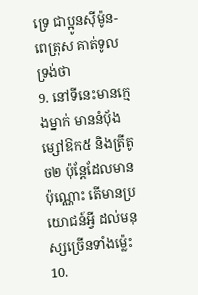ទ្រេ ជាប្អូនស៊ីម៉ូន-ពេត្រុស គាត់ទូលទ្រង់ថា
9. នៅទីនេះមានក្មេងម្នាក់ មាននំបុ័ងម្សៅឱក៥ និងត្រីតូច២ ប៉ុន្តែដែលមានប៉ុណ្ណោះ តើមានប្រយោជន៍អ្វី ដល់មនុស្សច្រើនទាំងម៉្លេះ
10.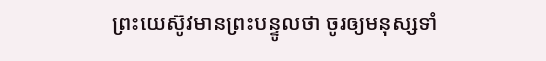ព្រះយេស៊ូវមានព្រះបន្ទូលថា ចូរឲ្យមនុស្សទាំ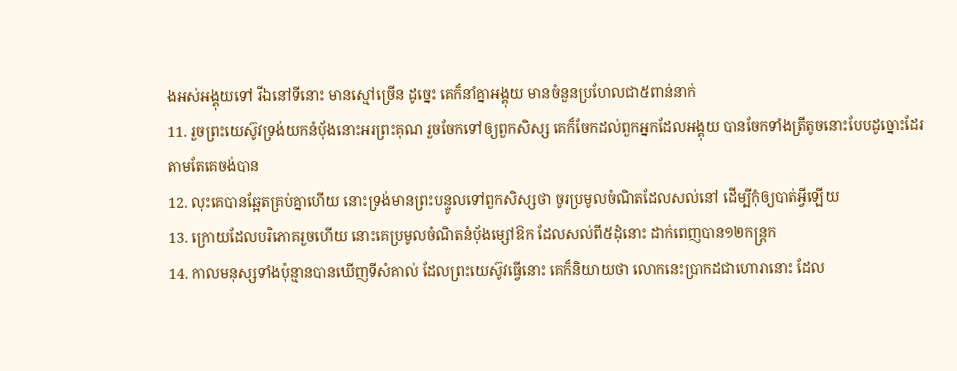ងអស់អង្គុយទៅ រីឯនៅទីនោះ មានស្មៅច្រើន ដូច្នេះ គេក៏នាំគ្នាអង្គុយ មានចំនួនប្រហែលជា៥ពាន់នាក់
11. រួចព្រះយេស៊ូវទ្រង់យកនំបុ័ងនោះអរព្រះគុណ រួចចែកទៅឲ្យពួកសិស្ស គេក៏ចែកដល់ពួកអ្នកដែលអង្គុយ បានចែកទាំងត្រីតូចនោះបែបដូច្នោះដែរ តាមតែគេចង់បាន
12. លុះគេបានឆ្អែតគ្រប់គ្នាហើយ នោះទ្រង់មានព្រះបន្ទូលទៅពួកសិស្សថា ចូរប្រមូលចំណិតដែលសល់នៅ ដើម្បីកុំឲ្យបាត់អ្វីឡើយ
13. ក្រោយដែលបរិភោគរួចហើយ នោះគេប្រមូលចំណិតនំបុ័ងម្សៅឱក ដែលសល់ពី៥ដុំនោះ ដាក់ពេញបាន១២កន្ត្រក
14. កាលមនុស្សទាំងប៉ុន្មានបានឃើញទីសំគាល់ ដែលព្រះយេស៊ូវធ្វើនោះ គេក៏និយាយថា លោកនេះប្រាកដជាហោរានោះ ដែល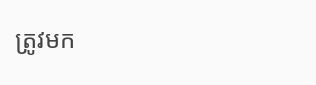ត្រូវមក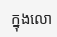ក្នុងលោ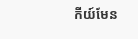កីយ៍មែន